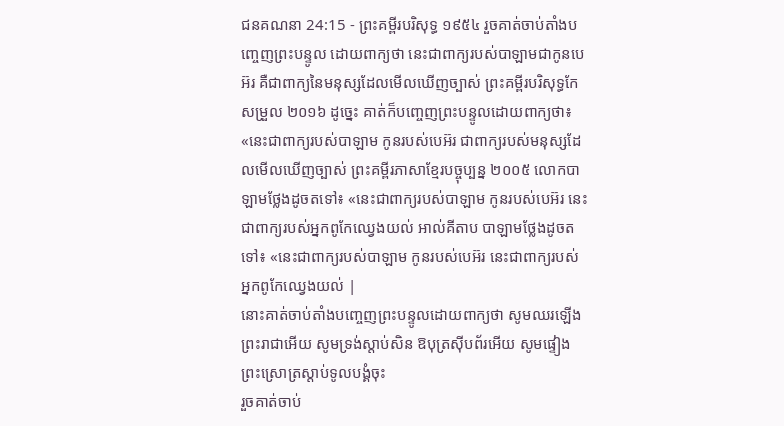ជនគណនា 24:15 - ព្រះគម្ពីរបរិសុទ្ធ ១៩៥៤ រួចគាត់ចាប់តាំងបញ្ចេញព្រះបន្ទូល ដោយពាក្យថា នេះជាពាក្យរបស់បាឡាមជាកូនបេអ៊រ គឺជាពាក្យនៃមនុស្សដែលមើលឃើញច្បាស់ ព្រះគម្ពីរបរិសុទ្ធកែសម្រួល ២០១៦ ដូច្នេះ គាត់ក៏បញ្ចេញព្រះបន្ទូលដោយពាក្យថា៖ «នេះជាពាក្យរបស់បាឡាម កូនរបស់បេអ៊រ ជាពាក្យរបស់មនុស្សដែលមើលឃើញច្បាស់ ព្រះគម្ពីរភាសាខ្មែរបច្ចុប្បន្ន ២០០៥ លោកបាឡាមថ្លែងដូចតទៅ៖ «នេះជាពាក្យរបស់បាឡាម កូនរបស់បេអ៊រ នេះជាពាក្យរបស់អ្នកពូកែឈ្វេងយល់ អាល់គីតាប បាឡាមថ្លែងដូចតទៅ៖ «នេះជាពាក្យរបស់បាឡាម កូនរបស់បេអ៊រ នេះជាពាក្យរបស់អ្នកពូកែឈ្វេងយល់ |
នោះគាត់ចាប់តាំងបញ្ចេញព្រះបន្ទូលដោយពាក្យថា សូមឈរឡើង ព្រះរាជាអើយ សូមទ្រង់ស្តាប់សិន ឱបុត្រស៊ីបព័រអើយ សូមផ្ទៀងព្រះស្រោត្រស្តាប់ទូលបង្គំចុះ
រួចគាត់ចាប់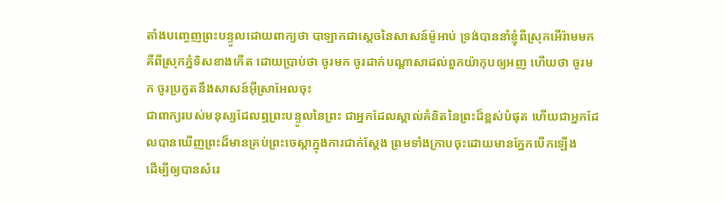តាំងបញ្ចេញព្រះបន្ទូលដោយពាក្យថា បាឡាកជាស្តេចនៃសាសន៍ម៉ូអាប់ ទ្រង់បាននាំខ្ញុំពីស្រុកអើរ៉ាមមក គឺពីស្រុកភ្នំទិសខាងកើត ដោយប្រាប់ថា ចូរមក ចូរដាក់បណ្តាសាដល់ពួកយ៉ាកុបឲ្យអញ ហើយថា ចូរមក ចូរប្រកួតនឹងសាសន៍អ៊ីស្រាអែលចុះ
ជាពាក្យរបស់មនុស្សដែលឮព្រះបន្ទូលនៃព្រះ ជាអ្នកដែលស្គាល់គំនិតនៃព្រះដ៏ខ្ពស់បំផុត ហើយជាអ្នកដែលបានឃើញព្រះដ៏មានគ្រប់ព្រះចេស្តាក្នុងការជាក់ស្តែង ព្រមទាំងក្រាបចុះដោយមានភ្នែកបើកឡើង
ដើម្បីឲ្យបានសំរេ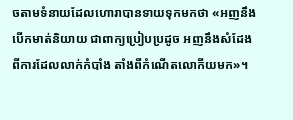ចតាមទំនាយដែលហោរាបានទាយទុកមកថា «អញនឹងបើកមាត់និយាយ ជាពាក្យប្រៀបប្រដូច អញនឹងសំដែងពីការដែលលាក់កំបាំង តាំងពីកំណើតលោកីយមក»។